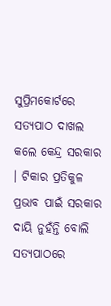ସୁପ୍ରିମକୋର୍ଟରେ ସତ୍ୟପାଠ ଦାଖଲ କଲେ କେନ୍ଦ୍ର ସରକାର । ଟିକାର ପ୍ରତିକୁଳ ପ୍ରଭାବ ପାଇଁ ସରକାର ଦାୟି ନୁହଁନ୍ତି ବୋଲି ସତ୍ୟପାଠରେ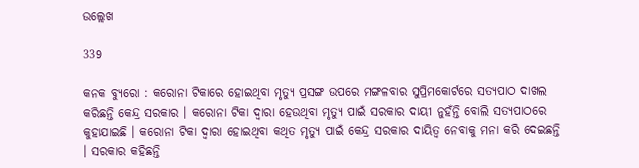ଉଲ୍ଲେଖ

339

କନକ ବ୍ୟୁରୋ : କରୋନା ଟିକାରେ ହୋଇଥିବା ମୃତ୍ୟୁ ପ୍ରସଙ୍ଗ ଉପରେ ମଙ୍ଗଳବାର ସୁପ୍ରିମକୋର୍ଟରେ ସତ୍ୟପାଠ ଦାଖଲ କରିଛନ୍ତି କେନ୍ଦ୍ର ସରକାର । କରୋନା ଟିକା ଦ୍ୱାରା ହେଉଥିବା ମୃତ୍ୟୁ ପାଇଁ ସରକାର ଦାୟୀ ନୁହଁନ୍ତି ବୋଲି ସତ୍ୟପାଠରେ କୁହାଯାଇଛି । କରୋନା ଟିକା ଦ୍ୱାରା ହୋଇଥିବା କଥିତ ମୃତ୍ୟୁ ପାଇଁ କେନ୍ଦ୍ର ସରକାର ଦାୟିତ୍ୱ ନେବାକୁ ମନା କରି ଦେଇଛନ୍ତି । ସରକାର କହିଛନ୍ତି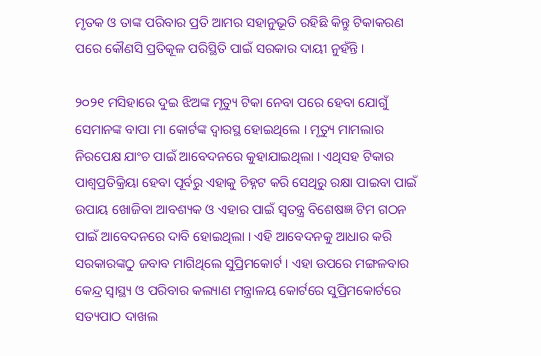ମୃତକ ଓ ତାଙ୍କ ପରିବାର ପ୍ରତି ଆମର ସହାନୁଭୂତି ରହିଛି କିନ୍ତୁ ଟିକାକରଣ ପରେ କୌଣସି ପ୍ରତିକୂଳ ପରିସ୍ଥିତି ପାଇଁ ସରକାର ଦାୟୀ ନୁହଁନ୍ତି ।

୨୦୨୧ ମସିହାରେ ଦୁଇ ଝିଅଙ୍କ ମୃତ୍ୟୁ ଟିକା ନେବା ପରେ ହେବା ଯୋଗୁଁ ସେମାନଙ୍କ ବାପା ମା କୋର୍ଟଙ୍କ ଦ୍ୱାରସ୍ଥ ହୋଇଥିଲେ । ମୃତ୍ୟୁ ମାମଲାର ନିରପେକ୍ଷ ଯାଂଚ ପାଇଁ ଆବେଦନରେ କୁହାଯାଇଥିଲା । ଏଥିସହ ଟିକାର ପାଶ୍ୱପ୍ରତିକ୍ରିୟା ହେବା ପୂର୍ବରୁ ଏହାକୁ ଚିହ୍ନଟ କରି ସେଥିରୁ ରକ୍ଷା ପାଇବା ପାଇଁ ଉପାୟ ଖୋଜିବା ଆବଶ୍ୟକ ଓ ଏହାର ପାଇଁ ସ୍ୱତନ୍ତ୍ର ବିଶେଷଜ୍ଞ ଟିମ ଗଠନ ପାଇଁ ଆବେଦନରେ ଦାବି ହୋଇଥିଲା । ଏହି ଆବେଦନକୁ ଆଧାର କରି ସରକାରଙ୍କଠୁ ଜବାବ ମାଗିଥିଲେ ସୁପ୍ରିମକୋର୍ଟ । ଏହା ଉପରେ ମଙ୍ଗଳବାର କେନ୍ଦ୍ର ସ୍ୱାସ୍ଥ୍ୟ ଓ ପରିବାର କଲ୍ୟାଣ ମନ୍ତ୍ରାଳୟ କୋର୍ଟରେ ସୁପ୍ରିମକୋର୍ଟରେ ସତ୍ୟପାଠ ଦାଖଲ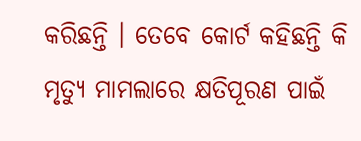କରିଛନ୍ତି । ତେବେ କୋର୍ଟ କହିଛନ୍ତି କି ମୃତ୍ୟୁ ମାମଲାରେ କ୍ଷତିପୂରଣ ପାଇଁ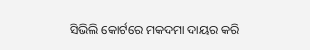ସିଭିଲି କୋର୍ଟରେ ମକଦମା ଦାୟର କରି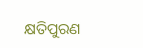କ୍ଷତିପୁରଣ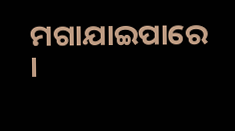ମଗାଯାଇପାରେ    ।